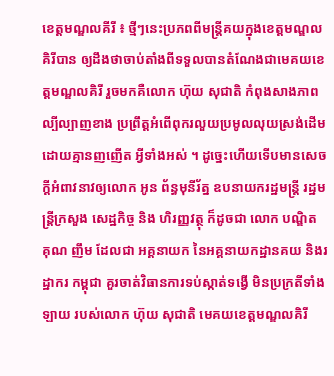ខេត្តមណ្ឌលគីរី ៖ ថ្មីៗនេះប្រភពពីមន្ត្រីគយក្នុងខេត្តមណ្ឌលគិរីបាន ឲ្យដឹងថាចាប់តាំងពីទទួលបានតំណែងជាមេគយខេត្តមណ្ឌលគិរី រួចមកគឺលោក ហ៊ុយ សុជាតិ កំពុងសាងភាពល្បីល្បាញខាង ប្រព្រឹត្តអំពើពុករលួយប្រមូលលុយស្រង់ដើមដោយគ្មានញញើត អ្វីទាំងអស់ ។ ដូច្នេះហើយទើបមានសេចក្ដីអំពាវនាវឲ្យលោក អូន ព័ន្ធមុនីរ័ត្ន ឧបនាយករដ្ឋមន្ត្រី រដ្ឋមន្ត្រីក្រសួង សេដ្ឋកិច្ច និង ហិរញ្ញវត្ថុ ក៏ដូចជា លោក បណ្ឌិត គុណ ញឹម ដែលជា អគ្គនាយក នៃអគ្គនាយកដ្ឋានគយ និងរដ្ឋាករ កម្ពុជា គួរចាត់វិធានការទប់ស្កាត់ទង្វើ មិនប្រក្រតីទាំងឡាយ របស់លោក ហ៊ុយ សុជាតិ មេគយខេត្តមណ្ឌលគិរី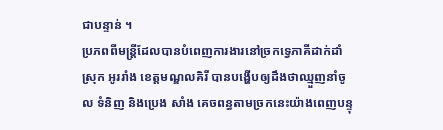ជាបន្ទាន់ ។
ប្រភពពីមន្ត្រីដែលបានបំពេញការងារនៅច្រកទ្វេភាគីដាក់ដាំស្រុក អូររាំង ខេត្តមណ្ឌលគិរី បានបង្ហើបឲ្យដឹងថាឈ្មួញនាំចូល ទំនិញ និងប្រេង សាំង គេចពន្ធតាមច្រកនេះយ៉ាងពេញបន្ទុ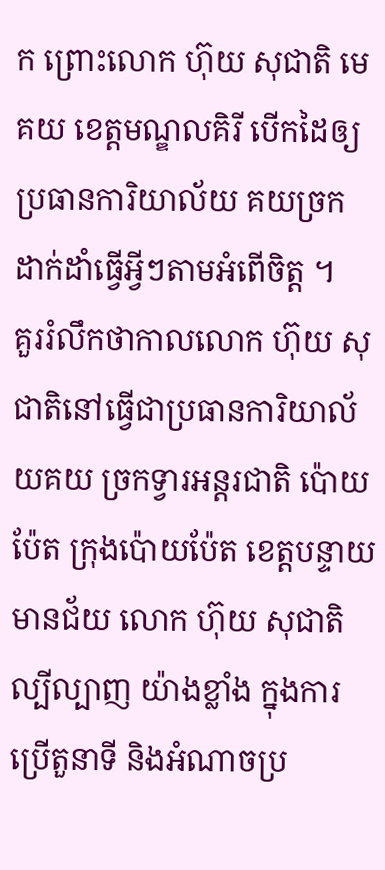ក ព្រោះលោក ហ៊ុយ សុជាតិ មេគយ ខេត្តមណ្ឌលគិរី បើកដៃឲ្យ ប្រធានការិយាល័យ គយច្រក ដាក់ដាំធ្វើអ្វីៗតាមអំពើចិត្ត ។
គួររំលឹកថាកាលលោក ហ៊ុយ សុជាតិនៅធ្វើជាប្រធានការិយាល័យគយ ច្រកទ្វារអន្តរជាតិ ប៉ោយប៉ែត ក្រុងប៉ោយប៉ែត ខេត្តបន្ទាយមានជ័យ លោក ហ៊ុយ សុជាតិ ល្បីល្បាញ យ៉ាងខ្លាំង ក្នុងការប្រើតួនាទី និងអំណាចប្រ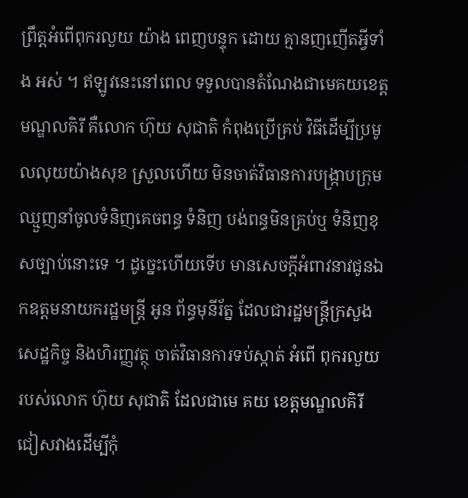ព្រឹត្តអំពើពុករលួយ យ៉ាង ពេញបន្ទុក ដោយ គ្មានញញើតអ្វីទាំង អស់ ។ ឥឡូវនេះនៅពេល ទទួលបានតំណែងជាមេគយខេត្តមណ្ឌលគិរី គឺលោក ហ៊ុយ សុជាតិ កំពុងប្រើគ្រប់ វិធីដើម្បីប្រមូលលុយយ៉ាងសុខ ស្រួលហើយ មិនចាត់វិធានការបង្ក្រាបក្រុមឈ្មួញនាំចូលទំនិញគេចពន្ធ ទំនិញ បង់ពន្ធមិនគ្រប់ឬ ទំនិញខុសច្បាប់នោះទេ ។ ដូច្នេះហើយទើប មានសេចក្ដីអំពាវនាវជូនឯកឧត្តមនាយករដ្ឋមន្ត្រី អូន ព័ន្ធមុនីរ័ត្ន ដែលជារដ្ឋមន្ត្រីក្រសួង សេដ្ឋកិច្ច និងហិរញ្ញវត្ថុ ចាត់វិធានការទប់ស្កាត់ អំពើ ពុករលួយ របស់លោក ហ៊ុយ សុជាតិ ដែលជាមេ គយ ខេត្តមណ្ឌលគិរី ជៀសវាងដើម្បីកុំ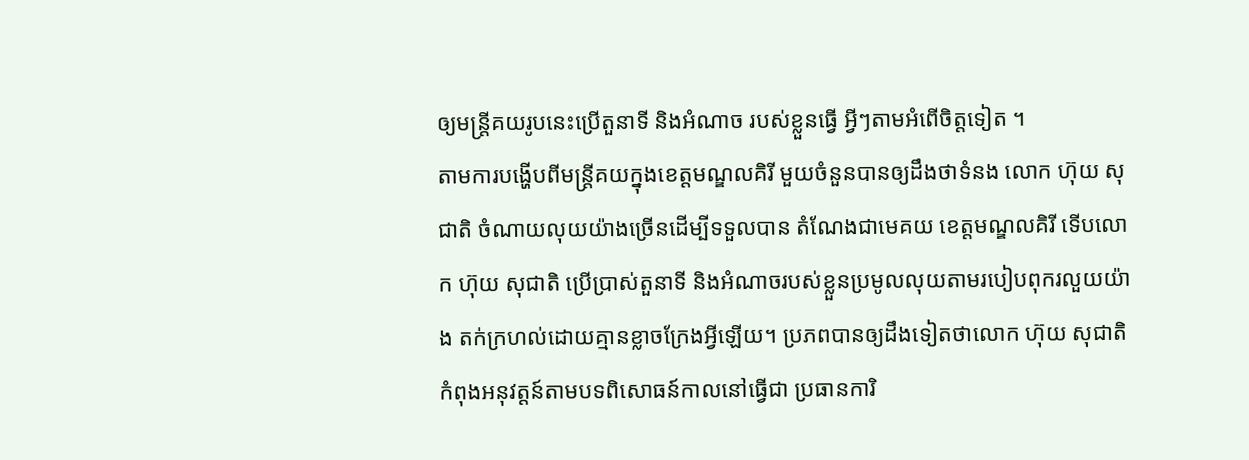ឲ្យមន្ត្រីគយរូបនេះប្រើតួនាទី និងអំណាច របស់ខ្លួនធ្វើ អ្វីៗតាមអំពើចិត្តទៀត ។
តាមការបង្ហើបពីមន្ត្រីគយក្នុងខេត្តមណ្ឌលគិរី មួយចំនួនបានឲ្យដឹងថាទំនង លោក ហ៊ុយ សុជាតិ ចំណាយលុយយ៉ាងច្រើនដើម្បីទទួលបាន តំណែងជាមេគយ ខេត្តមណ្ឌលគិរី ទើបលោក ហ៊ុយ សុជាតិ ប្រើប្រាស់តួនាទី និងអំណាចរបស់ខ្លួនប្រមូលលុយតាមរបៀបពុករលួយយ៉ាង តក់ក្រហល់ដោយគ្មានខ្លាចក្រែងអ្វីឡើយ។ ប្រភពបានឲ្យដឹងទៀតថាលោក ហ៊ុយ សុជាតិ កំពុងអនុវត្តន៍តាមបទពិសោធន៍កាលនៅធ្វើជា ប្រធានការិ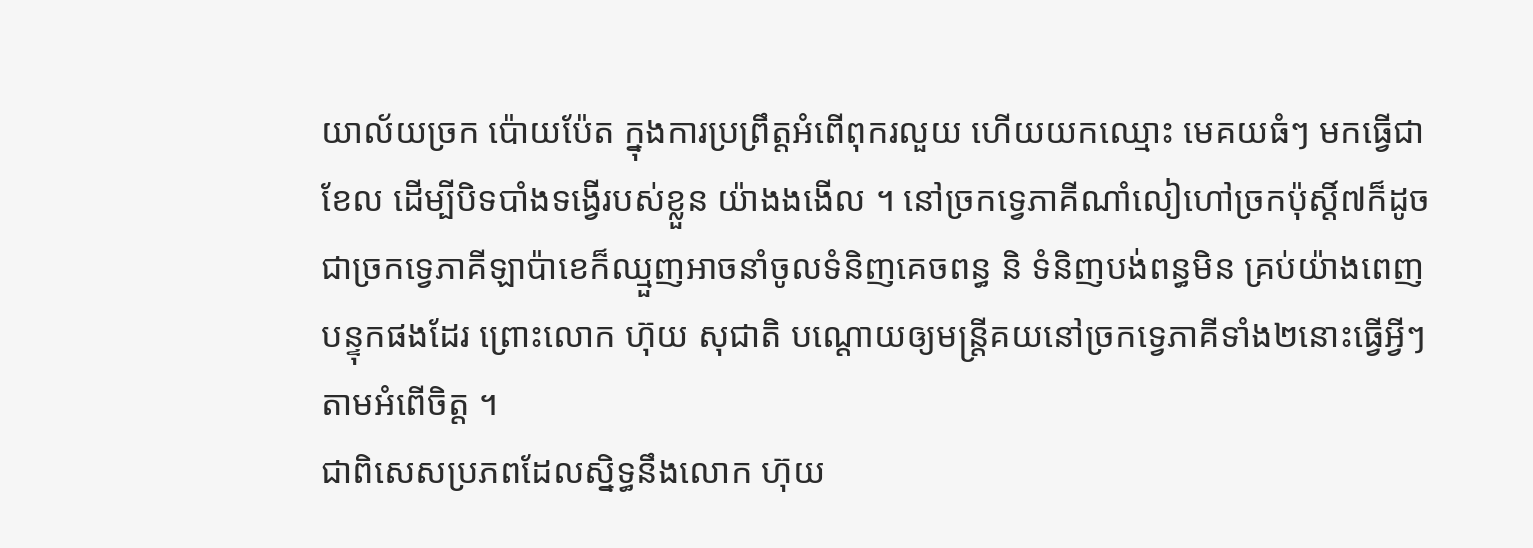យាល័យច្រក ប៉ោយប៉ែត ក្នុងការប្រព្រឹត្តអំពើពុករលួយ ហើយយកឈ្មោះ មេគយធំៗ មកធ្វើជាខែល ដើម្បីបិទបាំងទង្វើរបស់ខ្លួន យ៉ាងងងើល ។ នៅច្រកទ្វេភាគីណាំលៀហៅច្រកប៉ុស្ដិ៍៧ក៏ដូចជាច្រកទ្វេភាគីឡាប៉ាខេក៏ឈ្មួញអាចនាំចូលទំនិញគេចពន្ធ និ ទំនិញបង់ពន្ធមិន គ្រប់យ៉ាងពេញបន្ទុកផងដែរ ព្រោះលោក ហ៊ុយ សុជាតិ បណ្ដោយឲ្យមន្ត្រីគយនៅច្រកទ្វេភាគីទាំង២នោះធ្វើអ្វីៗតាមអំពើចិត្ត ។
ជាពិសេសប្រភពដែលស្និទ្ធនឹងលោក ហ៊ុយ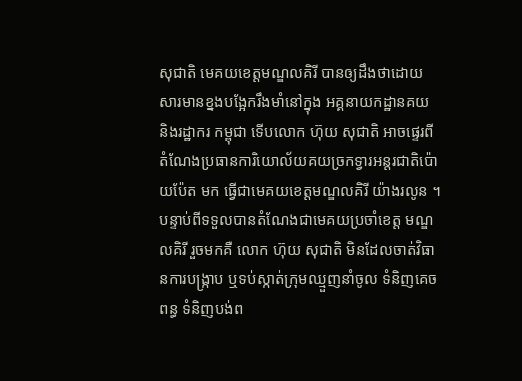សុជាតិ មេគយខេត្តមណ្ឌលគិរី បានឲ្យដឹងថាដោយសារមានខ្នងបង្អែករឹងមាំនៅក្នុង អគ្គនាយកដ្ឋានគយ និងរដ្ឋាករ កម្ពុជា ទើបលោក ហ៊ុយ សុជាតិ អាចផ្ទេរពីតំណែងប្រធានការិយោល័យគយច្រកទ្វារអន្តរជាតិប៉ោយប៉ែត មក ធ្វើជាមេគយខេត្តមណ្ឌលគិរី យ៉ាងរលូន ។ បន្ទាប់ពីទទួលបានតំណែងជាមេគយប្រចាំខេត្ត មណ្ឌលគិរី រួចមកគឺ លោក ហ៊ុយ សុជាតិ មិនដែលចាត់វិធានការបង្ក្រាប ឬទប់ស្កាត់ក្រុមឈ្មួញនាំចូល ទំនិញគេចពន្ធ ទំនិញបង់ព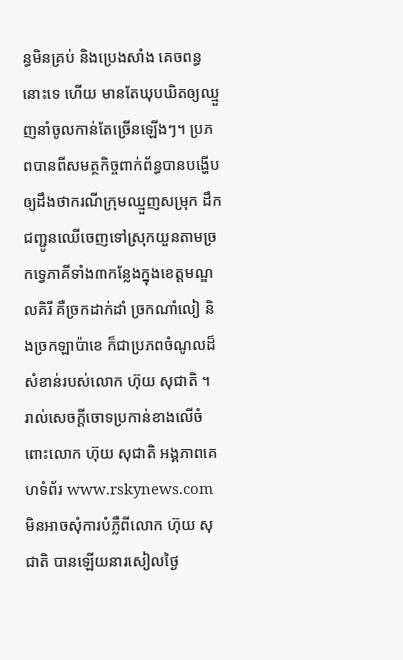ន្ធមិនគ្រប់ និងប្រេងសាំង គេចពន្ធនោះទេ ហើយ មានតែឃុបឃិតឲ្យឈ្មួញនាំចូលកាន់តែច្រើនឡើងៗ។ ប្រភពបានពីសមត្ថកិច្ចពាក់ព័ន្ធបានបង្ហើបឲ្យដឹងថាករណីក្រុមឈ្មួញសម្រុក ដឹកជញ្ជូនឈើចេញទៅស្រុកយួនតាមច្រកទ្វេភាគីទាំង៣កន្លែងក្នុងខេត្តមណ្ឌលគិរី គឺច្រកដាក់ដាំ ច្រកណាំលៀ និងច្រកឡាប៉ាខេ ក៏ជាប្រភពចំណូលដ៏សំខាន់របស់លោក ហ៊ុយ សុជាតិ ។
រាល់សេចក្តីចោទប្រកាន់ខាងលើចំពោះលោក ហ៊ុយ សុជាតិ អង្គភាពគេហទំព័រ www.rskynews.com មិនអាចសុំការបំភ្លឺពីលោក ហ៊ុយ សុជាតិ បានឡើយនារសៀលថ្ងៃ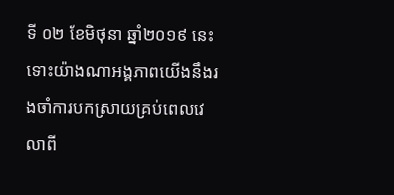ទី ០២ ខែមិថុនា ឆ្នាំ២០១៩ នេះ ទោះយ៉ាងណាអង្គភាពយើងនឹងរងចាំការបកស្រាយគ្រប់ពេលវេលាពី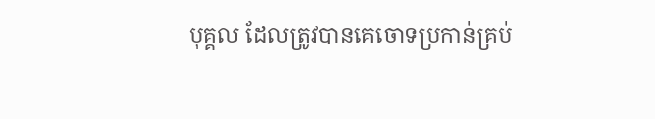បុគ្គល ដែលត្រូវបានគេចោទប្រកាន់គ្រប់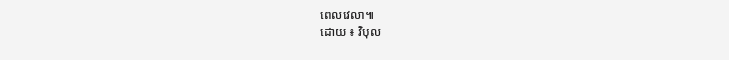ពេលវេលា៕
ដោយ ៖ វិបុល